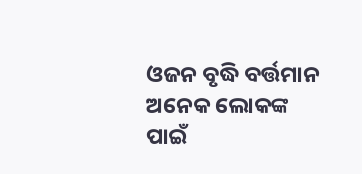ଓଜନ ବୃଦ୍ଧି ବର୍ତ୍ତମାନ ଅନେକ ଲୋକଙ୍କ ପାଇଁ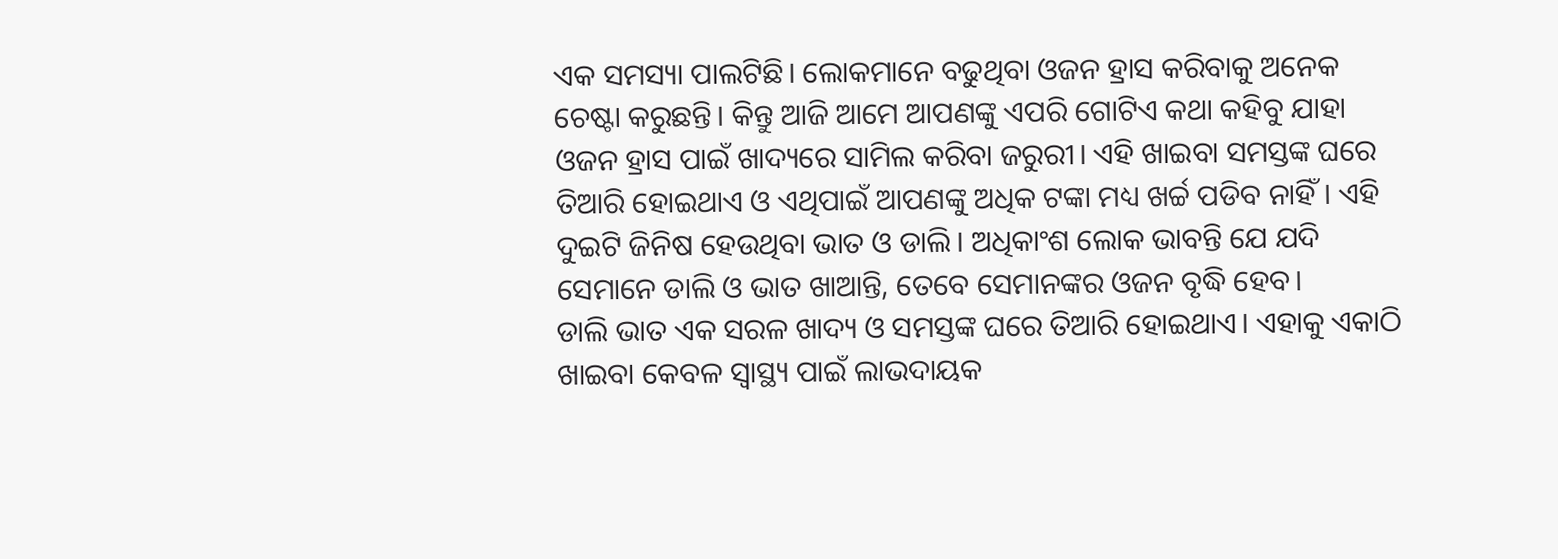ଏକ ସମସ୍ୟା ପାଲଟିଛି। ଲୋକମାନେ ବଢୁଥିବା ଓଜନ ହ୍ରାସ କରିବାକୁ ଅନେକ ଚେଷ୍ଟା କରୁଛନ୍ତି। କିନ୍ତୁ ଆଜି ଆମେ ଆପଣଙ୍କୁ ଏପରି ଗୋଟିଏ କଥା କହିବୁ ଯାହା ଓଜନ ହ୍ରାସ ପାଇଁ ଖାଦ୍ୟରେ ସାମିଲ କରିବା ଜରୁରୀ। ଏହି ଖାଇବା ସମସ୍ତଙ୍କ ଘରେ ତିଆରି ହୋଇଥାଏ ଓ ଏଥିପାଇଁ ଆପଣଙ୍କୁ ଅଧିକ ଟଙ୍କା ମଧ୍ୟ ଖର୍ଚ୍ଚ ପଡିବ ନାହିଁ। ଏହି ଦୁଇଟି ଜିନିଷ ହେଉଥିବା ଭାତ ଓ ଡାଲି। ଅଧିକାଂଶ ଲୋକ ଭାବନ୍ତି ଯେ ଯଦି ସେମାନେ ଡାଲି ଓ ଭାତ ଖାଆନ୍ତି, ତେବେ ସେମାନଙ୍କର ଓଜନ ବୃଦ୍ଧି ହେବ।
ଡାଲି ଭାତ ଏକ ସରଳ ଖାଦ୍ୟ ଓ ସମସ୍ତଙ୍କ ଘରେ ତିଆରି ହୋଇଥାଏ। ଏହାକୁ ଏକାଠି ଖାଇବା କେବଳ ସ୍ୱାସ୍ଥ୍ୟ ପାଇଁ ଲାଭଦାୟକ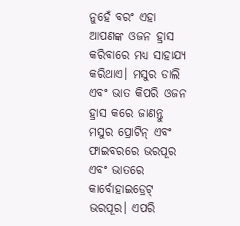ନୁହେଁ ବରଂ ଏହା ଆପଣଙ୍କ ଓଜନ ହ୍ରାସ କରିବାରେ ମଧ୍ୟ ସାହାଯ୍ୟ କରିଥାଏ। ମସୁର ଡାଲି ଏବଂ ଭାତ କିପରି ଓଜନ ହ୍ରାସ କରେ ଜାଣନ୍ତୁ ମସୁର ପ୍ରୋଟିନ୍ ଏବଂ ଫାଇବରରେ ଭରପୂର ଏବଂ ଭାତରେ କାର୍ବୋହାଇଡ୍ରେଟ୍ ଭରପୂର। ଏପରି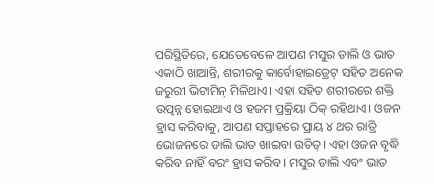ପରିସ୍ଥିତିରେ, ଯେତେବେଳେ ଆପଣ ମସୁର ଡାଲି ଓ ଭାତ ଏକାଠି ଖାଆନ୍ତି, ଶରୀରକୁ କାର୍ବୋହାଇଡ୍ରେଟ୍ ସହିତ ଅନେକ ଜରୁରୀ ଭିଟାମିନ୍ ମିଳିଥାଏ। ଏହା ସହିତ ଶରୀରରେ ଶକ୍ତି ଉତ୍ପନ୍ନ ହୋଇଥାଏ ଓ ହଜମ ପ୍ରକ୍ରିୟା ଠିକ୍ ରହିଥାଏ। ଓଜନ ହ୍ରାସ କରିବାକୁ, ଆପଣ ସପ୍ତାହରେ ପ୍ରାୟ ୪ ଥର ରାତ୍ରି ଭୋଜନରେ ଡାଲି ଭାତ ଖାଇବା ଉଚିତ୍। ଏହା ଓଜନ ବୃଦ୍ଧି କରିବ ନାହିଁ ବରଂ ହ୍ରାସ କରିବ। ମସୁର ଡାଲି ଏବଂ ଭାତ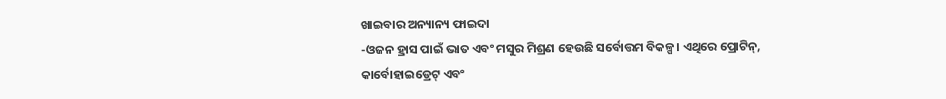ଖାଇବାର ଅନ୍ୟାନ୍ୟ ଫାଇଦା
-ଓଜନ ହ୍ରାସ ପାଇଁ ଭାତ ଏବଂ ମସୁର ମିଶ୍ରଣ ହେଉଛି ସର୍ବୋତ୍ତମ ବିକଳ୍ପ। ଏଥିରେ ପ୍ରୋଟିନ୍, କାର୍ବୋହାଇଡ୍ରେଟ୍ ଏବଂ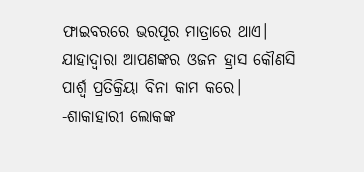ଫାଇବରରେ ଭରପୂର ମାତ୍ରାରେ ଥାଏ। ଯାହାଦ୍ୱାରା ଆପଣଙ୍କର ଓଜନ ହ୍ରାସ କୌଣସି ପାର୍ଶ୍ୱ ପ୍ରତିକ୍ରିୟା ବିନା କାମ କରେ।
-ଶାକାହାରୀ ଲୋକଙ୍କ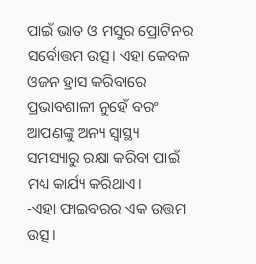ପାଇଁ ଭାତ ଓ ମସୁର ପ୍ରୋଟିନର ସର୍ବୋତ୍ତମ ଉତ୍ସ। ଏହା କେବଳ ଓଜନ ହ୍ରାସ କରିବାରେ ପ୍ରଭାବଶାଳୀ ନୁହେଁ ବରଂ ଆପଣଙ୍କୁ ଅନ୍ୟ ସ୍ୱାସ୍ଥ୍ୟ ସମସ୍ୟାରୁ ରକ୍ଷା କରିବା ପାଇଁ ମଧ୍ୟ କାର୍ଯ୍ୟ କରିଥାଏ।
-ଏହା ଫାଇବରର ଏକ ଉତ୍ତମ ଉତ୍ସ।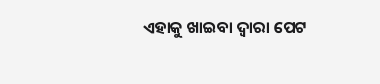ଏହାକୁ ଖାଇବା ଦ୍ୱାରା ପେଟ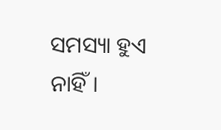ସମସ୍ୟା ହୁଏ ନାହିଁ।